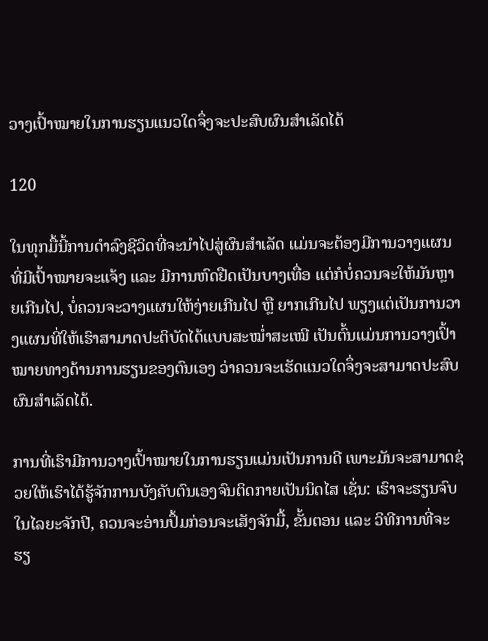ວາງເປົ້າໝາຍໃນການຮຽນແນວໃດຈຶ່ງຈະປະສົບຜົນສຳເລັດໄດ້

120

ໃນທຸກມື້ນີ້ການດຳລົງຊີວິດທີ່ຈະນຳໄປສູ່ຜົນສຳເລັດ ແມ່ນຈະຕ້ອງມີການວາງແຜນທີ່ມີເປົ້າໝາຍຈະແຈ້ງ ແລະ ມີການຫົດຢືດເປັນບາງເທື່ອ ແຕ່ກໍບໍ່ຄວນຈະໃຫ້ມັນຫຼາຍເກີນໄປ, ບໍ່ຄວນຈະວາງແຜນໃຫ້ງ່າຍເກີນໄປ ຫຼື ຍາກເກີນໄປ ພຽງແຕ່ເປັນການວາງແຜນທີ່ໃຫ້ເຮົາສາມາດປະຕິບັດໄດ້ແບບສະໝ່ຳສະເໝີ ເປັນຕົ້ນແມ່ນການວາງເປົ້າໝາຍທາງດ້ານການຮຽນຂອງຕົນເອງ ວ່າຄວນຈະເຮັດແນວໃດຈຶ່ງຈະສາມາດປະສົບຜົນສຳເລັດໄດ້.

ການທີ່ເຮົາມີການວາງເປົ້າໝາຍໃນການຮຽນແມ່ນເປັນການດີ ເພາະມັນຈະສາມາດຊ່ວຍໃຫ້ເຮົາໄດ້ຮູ້ຈັກການບັງຄັບຕົນເອງຈົນຕິດກາຍເປັນນິດໄສ ເຊັ່ນ: ເຮົາຈະຮຽນຈົບໃນໄລຍະຈັກປີ, ຄວນຈະອ່ານປຶ້ມກ່ອນຈະເສັງຈັກມື້, ຂັ້ນຕອນ ແລະ ວິທີການທີ່ຈະຮຽ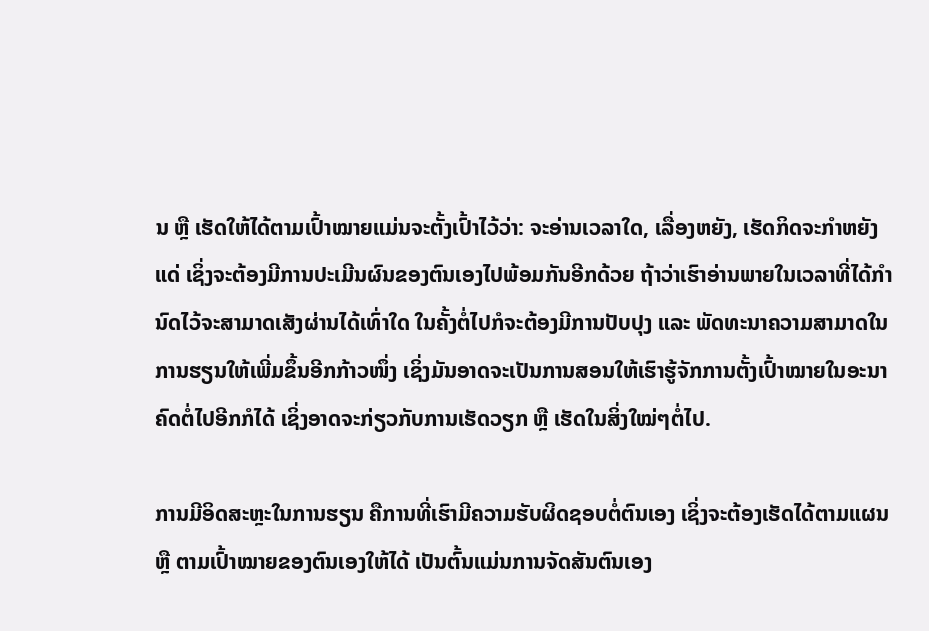ນ ຫຼື ເຮັດໃຫ້ໄດ້ຕາມເປົ້າໝາຍແມ່ນຈະຕັ້ງເປົ້າໄວ້ວ່າ: ຈະອ່ານເວລາໃດ, ເລື່ອງຫຍັງ, ເຮັດກິດຈະກຳຫຍັງແດ່ ເຊິ່ງຈະຕ້ອງມີການປະເມີນຜົນຂອງຕົນເອງໄປພ້ອມກັນອີກດ້ວຍ ຖ້າວ່າເຮົາອ່ານພາຍໃນເວລາທີ່ໄດ້ກຳນົດໄວ້ຈະສາມາດເສັງຜ່ານໄດ້ເທົ່າໃດ ໃນຄັ້ງຕໍ່ໄປກໍຈະຕ້ອງມີການປັບປຸງ ແລະ ພັດທະນາຄວາມສາມາດໃນການຮຽນໃຫ້ເພີ່ມຂຶ້ນອີກກ້າວໜຶ່ງ ເຊິ່ງມັນອາດຈະເປັນການສອນໃຫ້ເຮົາຮູ້ຈັກການຕັ້ງເປົ້າໝາຍໃນອະນາຄົດຕໍ່ໄປອີກກໍໄດ້ ເຊິ່ງອາດຈະກ່ຽວກັບການເຮັດວຽກ ຫຼື ເຮັດໃນສິ່ງໃໝ່ໆຕໍ່ໄປ.

ການມີອິດສະຫຼະໃນການຮຽນ ຄືການທີ່ເຮົາມີຄວາມຮັບຜິດຊອບຕໍ່ຕົນເອງ ເຊິ່ງຈະຕ້ອງເຮັດໄດ້ຕາມແຜນ ຫຼື ຕາມເປົ້າໝາຍຂອງຕົນເອງໃຫ້ໄດ້ ເປັນຕົ້ນແມ່ນການຈັດສັນຕົນເອງ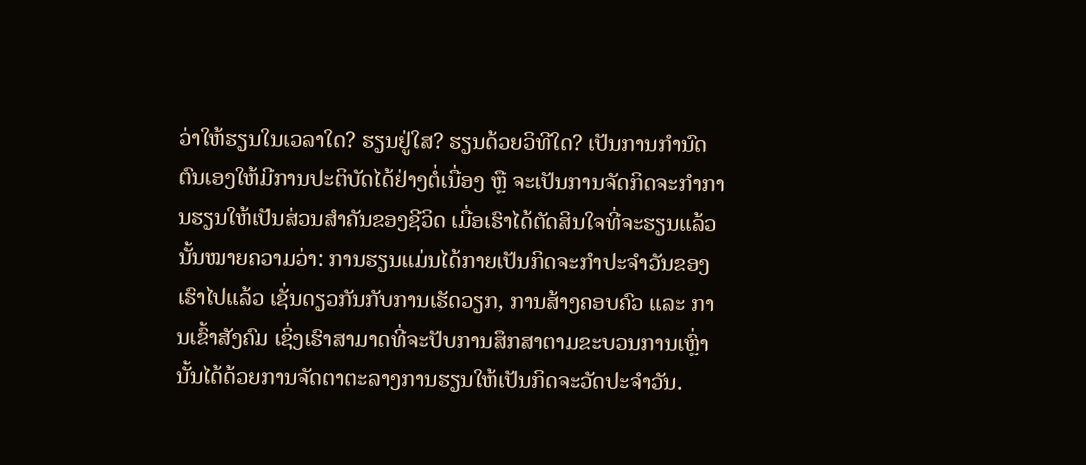ວ່າໃຫ້ຮຽນໃນເວລາໃດ? ຮຽນຢູ່ໃສ? ຮຽນດ້ວຍວິທີໃດ? ເປັນການກຳນົດຕົນເອງໃຫ້ມີການປະຕິບັດໄດ້ຢ່າງຕໍ່ເນື່ອງ ຫຼື ຈະເປັນການຈັດກິດຈະກຳການຮຽນໃຫ້ເປັນສ່ວນສຳຄັນຂອງຊີວິດ ເມື່ອເຮົາໄດ້ຕັດສິນໃຈທີ່ຈະຮຽນແລ້ວ ນັ້ນໝາຍຄວາມວ່າ: ການຮຽນແມ່ນໄດ້ກາຍເປັນກິດຈະກຳປະຈຳວັນຂອງເຮົາໄປແລ້ວ ເຊັ່ນດຽວກັນກັບການເຮັດວຽກ, ການສ້າງຄອບຄົວ ແລະ ການເຂົ້າສັງຄົມ ເຊິ່ງເຮົາສາມາດທີ່ຈະປັບການສຶກສາຕາມຂະບວນການເຫຼົ່ານັ້ນໄດ້ດ້ວຍການຈັດຕາຕະລາງການຮຽນໃຫ້ເປັນກິດຈະວັດປະຈຳວັນ.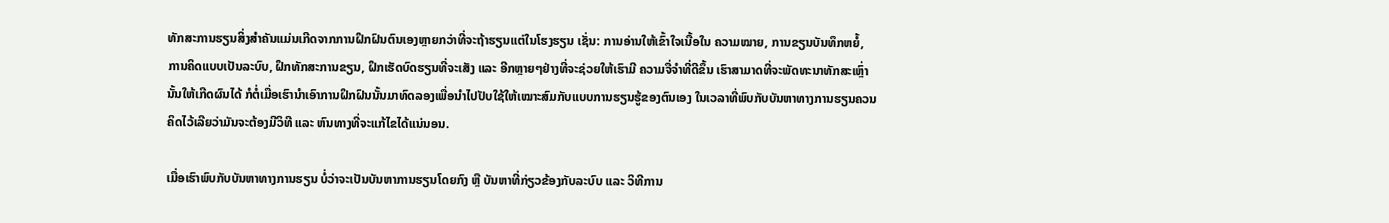ທັກສະການຮຽນສິ່ງສຳຄັນແມ່ນເກີດຈາກການຝຶກຝົນຕົນເອງຫຼາຍກວ່າທີ່ຈະຖ້າຮຽນແຕ່ໃນໂຮງຮຽນ ເຊັ່ນ: ການອ່ານໃຫ້ເຂົ້າໃຈເນື້ອໃນ ຄວາມໝາຍ, ການຂຽນບັນທຶກຫຍໍ້, ການຄິດແບບເປັນລະບົບ, ຝຶກທັກສະການຂຽນ, ຝຶກເຮັດບົດຮຽນທີ່ຈະເສັງ ແລະ ອີກຫຼາຍໆຢ່າງທີ່ຈະຊ່ວຍໃຫ້ເຮົາມີ ຄວາມຈື່ຈຳທີ່ດີຂຶ້ນ ເຮົາສາມາດທີ່ຈະພັດທະນາທັກສະເຫຼົ່ານັ້ນໃຫ້ເກີດຜົນໄດ້ ກໍຕໍ່ເມື່ອເຮົານຳເອົາການຝຶກຝົນນັ້ນມາທົດລອງເພື່ອນຳໄປປັບໃຊ້ໃຫ້ເໝາະສົມກັບແບບການຮຽນຮູ້ຂອງຕົນເອງ ໃນເວລາທີ່ພົບກັບບັນຫາທາງການຮຽນຄວນຄິດໄວ້ເລີຍວ່າມັນຈະຕ້ອງມີວິທີ ແລະ ຫົນທາງທີ່ຈະແກ້ໄຂໄດ້ແນ່ນອນ.

ເມື່ອເຮົາພົບກັບບັນຫາທາງການຮຽນ ບໍ່ວ່າຈະເປັນບັນຫາການຮຽນໂດຍກົງ ຫຼື ບັນຫາທີ່ກ່ຽວຂ້ອງກັບລະບົບ ແລະ ວິທີການ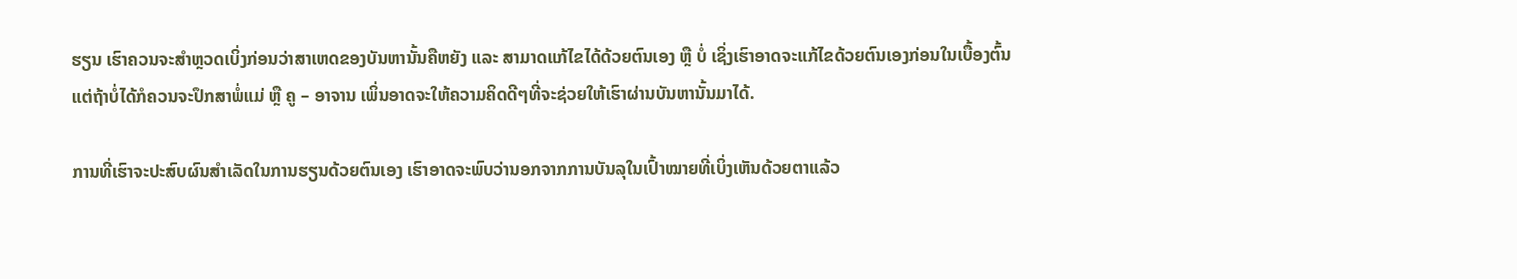ຮຽນ ເຮົາຄວນຈະສຳຫຼວດເບິ່ງກ່ອນວ່າສາເຫດຂອງບັນຫານັ້ນຄືຫຍັງ ແລະ ສາມາດແກ້ໄຂໄດ້ດ້ວຍຕົນເອງ ຫຼື ບໍ່ ເຊິ່ງເຮົາອາດຈະແກ້ໄຂດ້ວຍຕົນເອງກ່ອນໃນເບື້ອງຕົ້ນ ແຕ່ຖ້າບໍ່ໄດ້ກໍຄວນຈະປຶກສາພໍ່ແມ່ ຫຼື ຄູ – ອາຈານ ເພິ່ນອາດຈະໃຫ້ຄວາມຄິດດີໆທີ່ຈະຊ່ວຍໃຫ້ເຮົາຜ່ານບັນຫານັ້ນມາໄດ້.

ການທີ່ເຮົາຈະປະສົບຜົນສຳເລັດໃນການຮຽນດ້ວຍຕົນເອງ ເຮົາອາດຈະພົບວ່ານອກຈາກການບັນລຸໃນເປົ້າໝາຍທີ່ເບິ່ງເຫັນດ້ວຍຕາແລ້ວ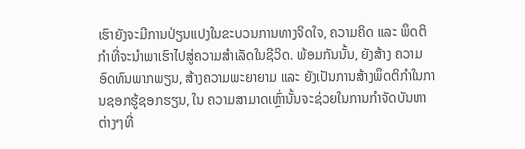ເຮົາຍັງຈະມີການປ່ຽນແປງໃນຂະບວນການທາງຈິດໃຈ, ຄວາມຄິດ ແລະ ພຶດຕິກຳທີ່ຈະນຳພາເຮົາໄປສູ່ຄວາມສຳເລັດໃນຊີວິດ. ພ້ອມກັນນັ້ນ, ຍັງສ້າງ ຄວາມອົດທົນພາກພຽນ, ສ້າງຄວາມພະຍາຍາມ ແລະ ຍັງເປັນການສ້າງພຶດຕິກຳໃນການຊອກຮູ້ຊອກຮຽນ, ໃນ ຄວາມສາມາດເຫຼົ່ານັ້ນຈະຊ່ວຍໃນການກຳຈັດບັນຫາຕ່າງໆທີ່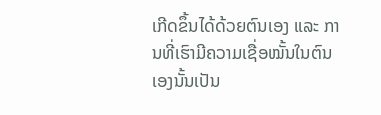ເກີດຂຶ້ນໄດ້ດ້ວຍຕົນເອງ ແລະ ການທີ່ເຮົາມີຄວາມເຊື່ອໝັ້ນໃນຕົນເອງນັ້ນເປັນ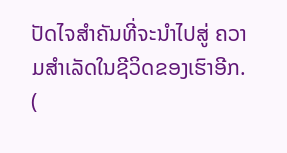ປັດໄຈສຳຄັນທີ່ຈະນຳໄປສູ່ ຄວາມສຳເລັດໃນຊີວິດຂອງເຮົາອີກ.
(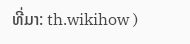ທີ່ມາ: th.wikihow )